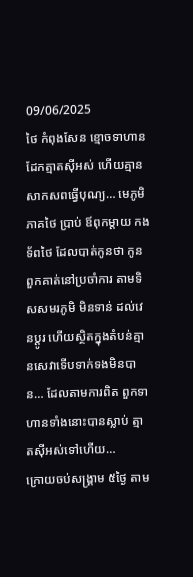09/06/2025
ថៃ កំពុងសែន ខ្មោចទាហាន ដែកត្មាតស៊ីអស់ ហើយគ្មានសាកសពធ្វើបុណ្យ… មេភូមិភាគថៃ ប្រាប់ ឪពុកម្តាយ កងទ័ពថៃ ដែលបាត់កូនថា កូនពួកគាត់នៅប្រចាំការ តាមទិសសមរភូមិ មិនទាន់ ដល់វេនប្តូរ ហើយស្ថិតក្នុងតំបន់គ្មានសេវាទើបទាក់ទងមិនបាន… ដែលតាមការពិត ពួកទាហានទាំងនោះបានស្លាប់ ត្មាតស៊ីអស់ទៅហើយ…
ក្រោយចប់សង្រ្គាម ៥ថ្ងៃ តាម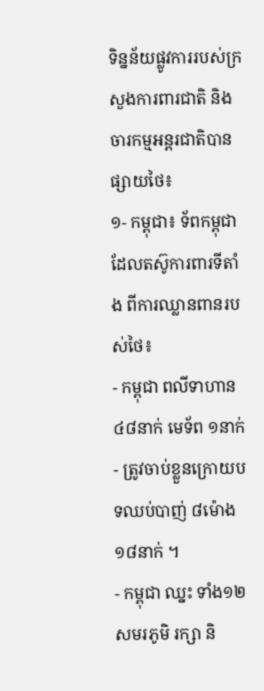ទិន្នន័យផ្លូវការរបស់ក្រសួងការពារជាតិ និងចារកម្មអន្តរជាតិបានផ្សាយថៃ៖
១- កម្ពុជា៖ ទ័ពកម្ពុជា ដែលតស៊ូការពារទីតាំង ពីការឈ្លានពានរបស់ថៃ៖
- កម្ពុជា ពលីទាហាន ៤៨នាក់ មេទ័ព ១នាក់
- ត្រូវចាប់ខ្លួនក្រោយបទឈប់បាញ់ ៨ម៉ោង ១៨នាក់ ។
- កម្ពុជា ឈ្នះ ទាំង១២សមរភូមិ រក្សា និ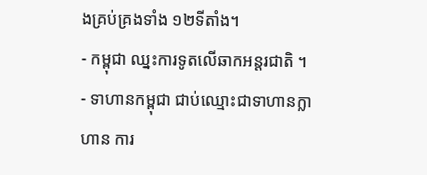ងគ្រប់គ្រងទាំង ១២ទីតាំង។
- កម្ពុជា ឈ្នះការទូតលើឆាកអន្តរជាតិ ។
- ទាហានកម្ពុជា ជាប់ឈ្មោះជាទាហានក្លាហាន ការ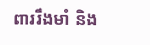ពាររឹងមាំ និង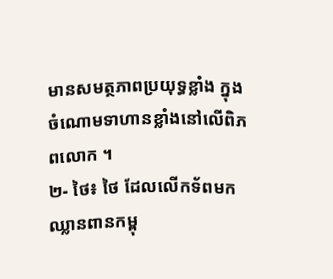មានសមត្ថភាពប្រយុទ្ធខ្លាំង ក្នុងចំណោមទាហានខ្លាំងនៅលើពិភពលោក ។
២- ថៃ៖ ថៃ ដែលលើកទ័ពមកឈ្លានពានកម្ពុ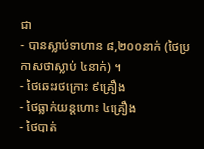ជា
- បានស្លាប់ទាហាន ៨,២០០នាក់ (ថៃប្រកាសថាស្លាប់ ៤នាក់) ។
- ថៃឆេះរថក្រោះ ៩គ្រឿង
- ថៃធ្លាក់យន្តហោះ ៤គ្រឿង
- ថៃបាត់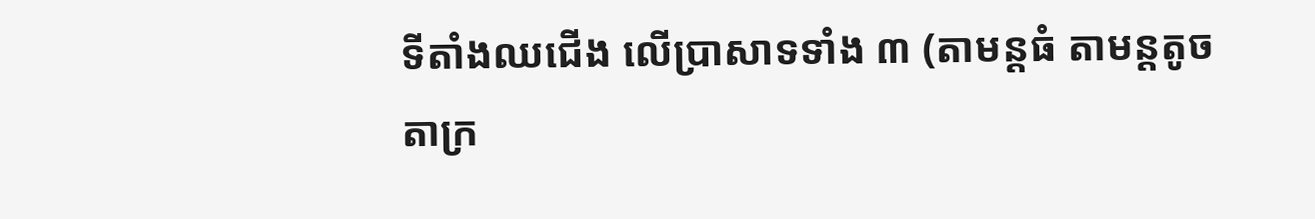ទីតាំងឈជើង លើប្រាសាទទាំង ៣ (តាមន្តធំ តាមន្តតូច តាក្រ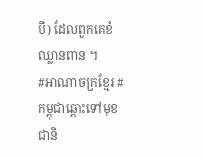បី) ដែលពួកគេខំឈ្លានពាន ។
#អាណាចក្រខ្មែរ #កម្ពុជាឆ្ពោះទៅមុខជានិ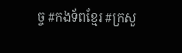ច្ច #កងទ័ពខ្មែរ #ក្រសួ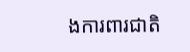ងការពារជាតិ